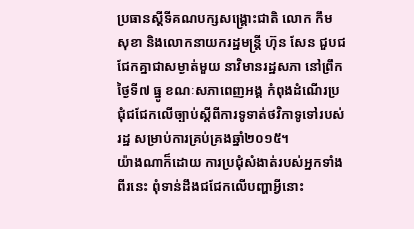ប្រធានស្ដីទីគណបក្សសង្គ្រោះជាតិ លោក កឹម សុខា និងលោកនាយករដ្ឋមន្ត្រី ហ៊ុន សែន ជួបជជែកគ្នាជាសម្ងាត់មួយ នាវិមានរដ្ឋសភា នៅព្រឹកថ្ងៃទី៧ ធ្នូ ខណៈសភាពេញអង្គ កំពុងដំណើរប្រជុំជជែកលើច្បាប់ស្ដីពីការទូទាត់ថវិកាទូទៅរបស់រដ្ឋ សម្រាប់ការគ្រប់គ្រងឆ្នាំ២០១៥។
យ៉ាងណាក៏ដោយ ការប្រជុំសំងាត់របស់អ្នកទាំងពីរនេះ ពុំទាន់ដឹងជជែកលើបញ្ហាអ្វីនោះ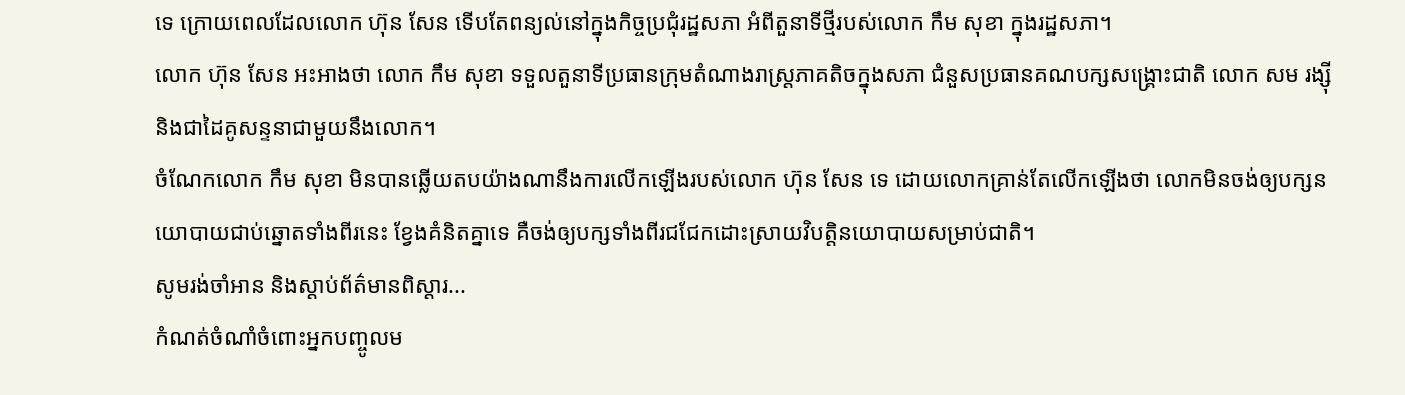ទេ ក្រោយពេលដែលលោក ហ៊ុន សែន ទើបតែពន្យល់នៅក្នុងកិច្ចប្រជុំរដ្ឋសភា អំពីតួនាទីថ្មីរបស់លោក កឹម សុខា ក្នុងរដ្ឋសភា។
លោក ហ៊ុន សែន អះអាងថា លោក កឹម សុខា ទទួលតួនាទីប្រធានក្រុមតំណាងរាស្ត្រភាគតិចក្នុងសភា ជំនួសប្រធានគណបក្សសង្គ្រោះជាតិ លោក សម រង្ស៊ី និងជាដៃគូសន្ទនាជាមួយនឹងលោក។
ចំណែកលោក កឹម សុខា មិនបានឆ្លើយតបយ៉ាងណានឹងការលើកឡើងរបស់លោក ហ៊ុន សែន ទេ ដោយលោកគ្រាន់តែលើកឡើងថា លោកមិនចង់ឲ្យបក្សនយោបាយជាប់ឆ្នោតទាំងពីរនេះ ខ្វែងគំនិតគ្នាទេ គឺចង់ឲ្យបក្សទាំងពីរជជែកដោះស្រាយវិបត្តិនយោបាយសម្រាប់ជាតិ។
សូមរង់ចាំអាន និងស្ដាប់ព័ត៌មានពិស្ដារ...
កំណត់ចំណាំចំពោះអ្នកបញ្ចូលម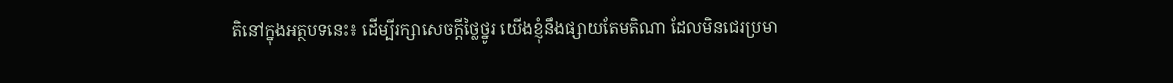តិនៅក្នុងអត្ថបទនេះ៖ ដើម្បីរក្សាសេចក្ដីថ្លៃថ្នូរ យើងខ្ញុំនឹងផ្សាយតែមតិណា ដែលមិនជេរប្រមា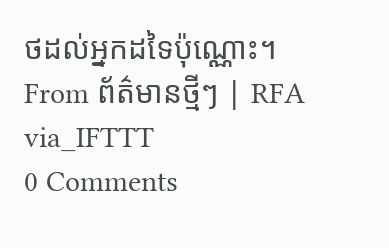ថដល់អ្នកដទៃប៉ុណ្ណោះ។
From ព័ត៌មានថ្មីៗ | RFA
via_IFTTT
0 Comments